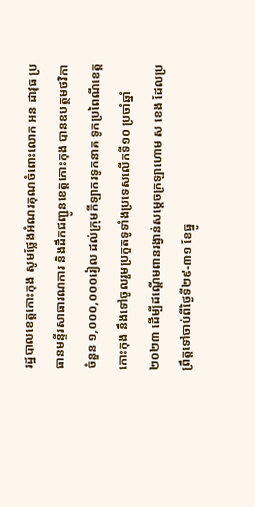រដ្ឋបាលខេត្តកោះកុង សូមថ្លែងអំណរគុណចំពោះលោក អន ដាវុធ ប្រធានមន្ទីរសាធារណការ និងដឹកជញ្ជូនខេត្តកោះកុង បានឧបត្ថមថវិកាចំនួន ១,០០០,០០០រៀល ដល់ក្រុមកីឡាករទូកនាគ ទូកប្រពៃណីខេត្តកោះកុង នឹងទៅចូលរួមប្រកួតទូទាំងប្រទេសលើកទី១០ ប្រចាំឆ្នាំ២០២៣ ដើម្បីដណ្ដើមពានរង្វាន់សម្ដេចក្រឡាហោម ស ខេង ដែលប្រព្រឹត្តទៅចាប់ពីថ្ងៃទី២៩-៣១ ខែធ្នូ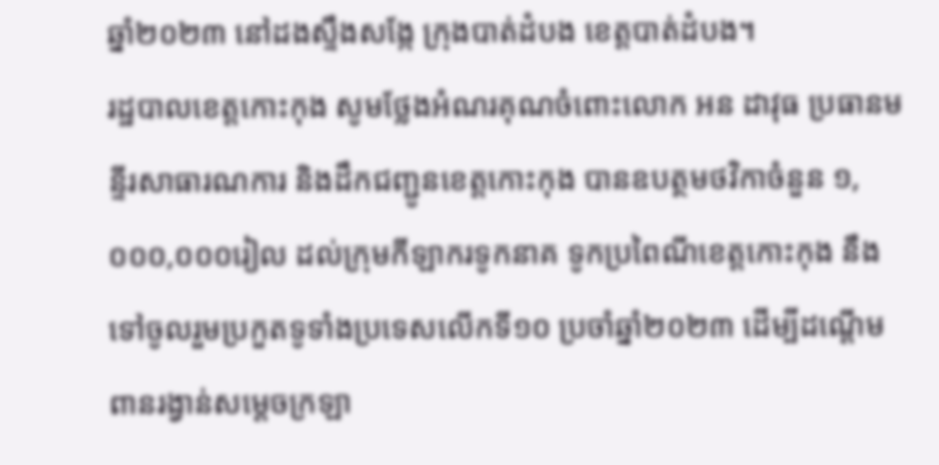ឆ្នាំ២០២៣ នៅដងស្ទឹងសង្កែ ក្រុងបាត់ដំបង ខេត្តបាត់ដំបង។
រដ្ឋបាលខេត្តកោះកុង សូមថ្លែងអំណរគុណចំពោះលោក អន ដាវុធ ប្រធានមន្ទីរសាធារណការ និងដឹកជញ្ជូនខេត្តកោះកុង បានឧបត្ថមថវិកាចំនួន ១,០០០,០០០រៀល ដល់ក្រុមកីឡាករទូកនាគ ទូកប្រពៃណីខេត្តកោះកុង នឹងទៅចូលរួមប្រកួតទូទាំងប្រទេសលើកទី១០ ប្រចាំឆ្នាំ២០២៣ ដើម្បីដណ្ដើមពានរង្វាន់សម្ដេចក្រឡា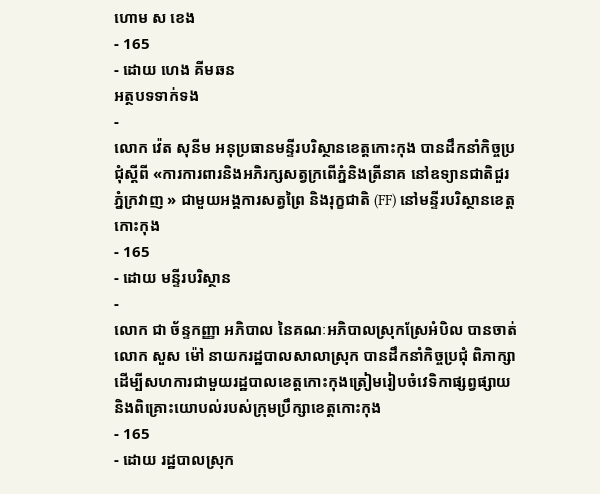ហោម ស ខេង
- 165
- ដោយ ហេង គីមឆន
អត្ថបទទាក់ទង
-
លោក វ៉េត សុនីម អនុប្រធានមន្ទីរបរិស្ថានខេត្តកោះកុង បានដឹកនាំកិច្ចប្រជុំស្តីពី «ការការពារនិងអភិរក្សសត្វក្រពើភ្នំនិងត្រីនាគ នៅឧទ្យានជាតិជួរភ្នំក្រវាញ » ជាមួយអង្គការសត្វព្រៃ និងរុក្ខជាតិ (FF) នៅមន្ទីរបរិស្ថានខេត្តកោះកុង
- 165
- ដោយ មន្ទីរបរិស្ថាន
-
លោក ជា ច័ន្ទកញ្ញា អភិបាល នៃគណៈអភិបាលស្រុកស្រែអំបិល បានចាត់លោក សួស ម៉ៅ នាយករដ្ឋបាលសាលាស្រុក បានដឹកនាំកិច្ចប្រជុំ ពិភាក្សាដើម្បីសហការជាមួយរដ្ឋបាលខេត្តកោះកុងត្រៀមរៀបចំវេទិកាផ្សព្វផ្សាយ និងពិគ្រោះយោបល់របស់ក្រុមប្រឹក្សាខេត្តកោះកុង
- 165
- ដោយ រដ្ឋបាលស្រុក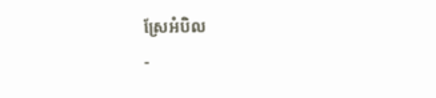ស្រែអំបិល
-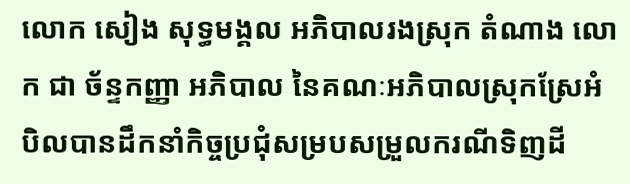លោក សៀង សុទ្ធមង្គល អភិបាលរងស្រុក តំណាង លោក ជា ច័ន្ទកញ្ញា អភិបាល នៃគណៈអភិបាលស្រុកស្រែអំបិលបានដឹកនាំកិច្ចប្រជុំសម្របសម្រួលករណីទិញដី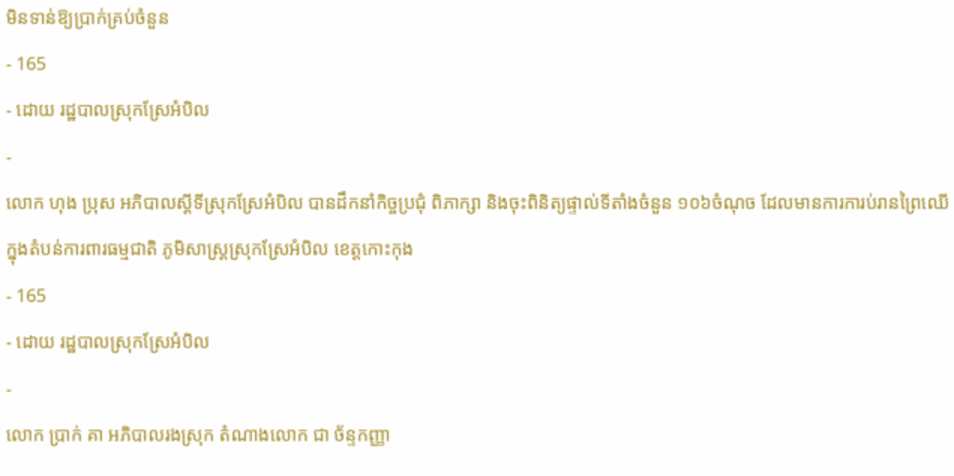មិនទាន់ឱ្យប្រាក់គ្រប់ចំនួន
- 165
- ដោយ រដ្ឋបាលស្រុកស្រែអំបិល
-
លោក ហុង ប្រុស អភិបាលស្តីទីស្រុកស្រែអំបិល បានដឹកនាំកិច្ចប្រជុំ ពិភាក្សា និងចុះពិនិត្យផ្ទាល់ទីតាំងចំនួន ១០៦ចំណុច ដែលមានការការប់រានព្រៃឈើ ក្នុងតំបន់ការពារធម្មជាតិ ភូមិសាស្ត្រស្រុកស្រែអំបិល ខេត្តកោះកុង
- 165
- ដោយ រដ្ឋបាលស្រុកស្រែអំបិល
-
លោក ប្រាក់ គា អភិបាលរងស្រុក តំណាងលោក ជា ច័ន្ទកញ្ញា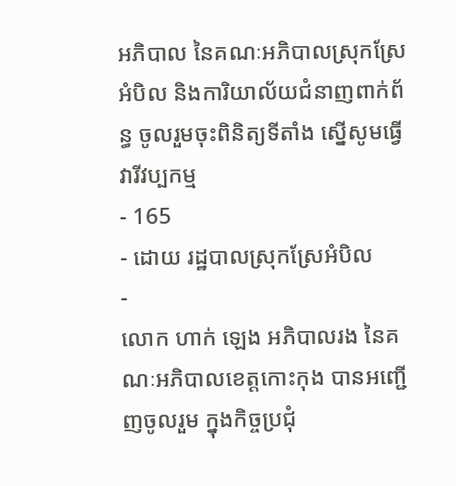អភិបាល នៃគណៈអភិបាលស្រុកស្រែអំបិល និងការិយាល័យជំនាញពាក់ព័ន្ធ ចូលរួមចុះពិនិត្យទីតាំង ស្នើសូមធ្វើវារីវប្បកម្ម
- 165
- ដោយ រដ្ឋបាលស្រុកស្រែអំបិល
-
លោក ហាក់ ឡេង អភិបាលរង នៃគណៈអភិបាលខេត្តកោះកុង បានអញ្ជើញចូលរួម ក្នុងកិច្ចប្រជុំ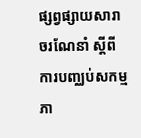ផ្សព្វផ្សាយសារាចរណែនាំ ស្តីពីការបញ្ឈប់សកម្មភា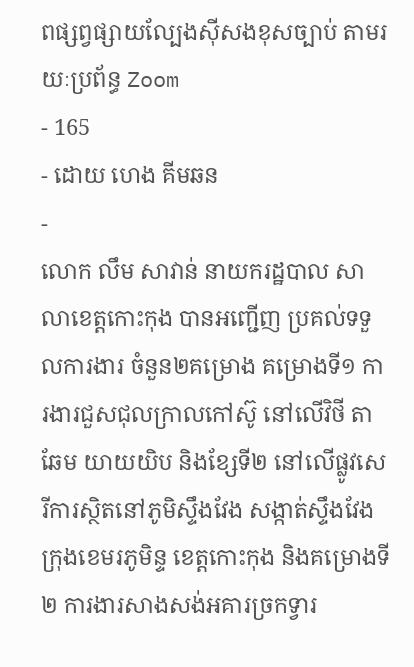ពផ្សព្វផ្សាយល្បែងស៊ីសងខុសច្បាប់ តាមរយៈប្រព័ន្ធ Zoom
- 165
- ដោយ ហេង គីមឆន
-
លោក លឹម សាវាន់ នាយករដ្ឋបាល សាលាខេត្តកោះកុង បានអញ្ជើញ ប្រគល់ទទួលការងារ ចំនួន២គម្រោង គម្រោងទី១ ការងារជួសជុលក្រាលកៅស៊ូ នៅលើវិថី តាឆែម យាយយិប និងខ្សែទី២ នៅលើផ្លូវសេរីការស្ថិតនៅភូមិស្ទឹងវែង សង្កាត់ស្ទឹងវែង ក្រុងខេមរភូមិន្ទ ខេត្តកោះកុង និងគម្រោងទី២ ការងារសាងសង់អគារច្រកទ្វារ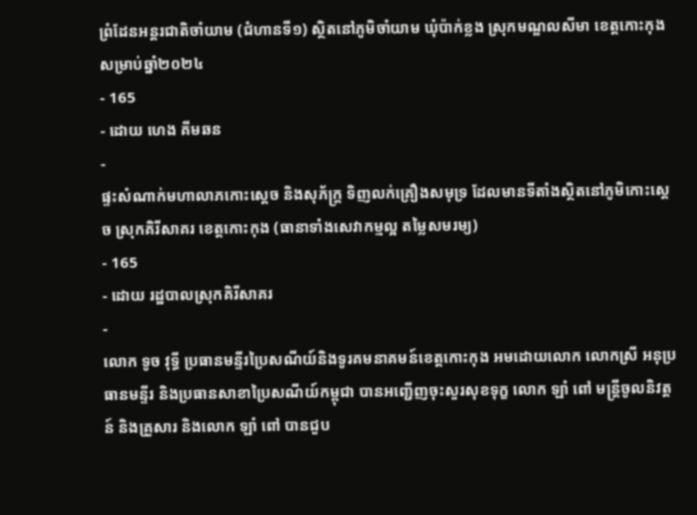ព្រំដែនអន្តរជាតិចាំយាម (ជំហានទី១) ស្ថិតនៅភូមិចាំយាម ឃុំប៉ាក់ខ្លង ស្រុកមណ្ឌលសីមា ខេត្តកោះកុង សម្រាប់ឆ្នាំ២០២៤
- 165
- ដោយ ហេង គីមឆន
-
ផ្ទះសំណាក់មហាលាភកោះស្ដេច និងសុភ័ក្រ្ដ ទិញលក់គ្រឿងសមុទ្រ ដែលមានទីតាំងស្ថិតនៅភូមិកោះស្ដេច ស្រុកគិរីសាគរ ខេត្តកោះកុង (ធានាទាំងសេវាកម្មល្អ តម្លៃសមរម្យ)
- 165
- ដោយ រដ្ឋបាលស្រុកគិរីសាគរ
-
លោក ទូច វុទ្ធី ប្រធានមន្ទីរប្រៃសណីយ៍និងទូរគមនាគមន៍ខេត្តកោះកុង អមដោយលោក លោកស្រី អនុប្រធានមន្ទីរ និងប្រធានសាខាប្រៃសណីយ៍កម្ពុជា បានអញ្ជេីញចុះសួរសុខទុក្ខ លោក ឡាំ ពៅ មន្ត្រីចូលនិវត្តន៍ និងគ្រួសារ និងលោក ឡាំ ពៅ បានជួប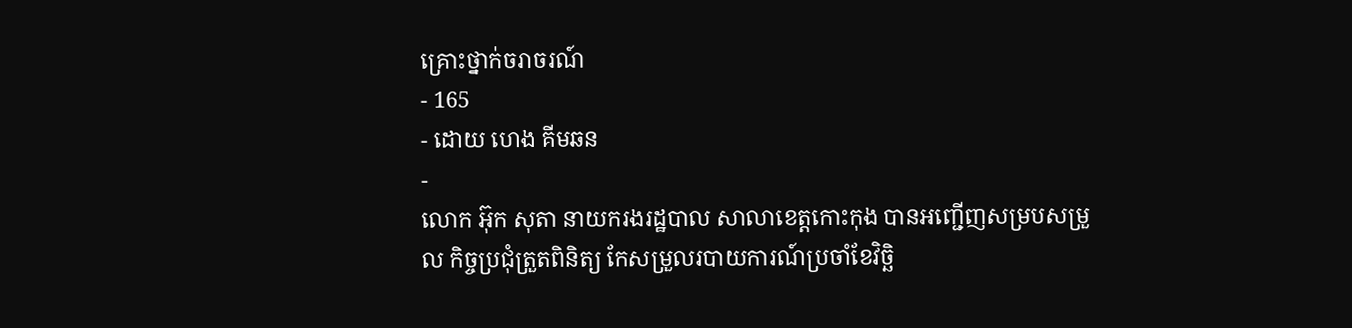គ្រោះថ្នាក់ចរាចរណ៍
- 165
- ដោយ ហេង គីមឆន
-
លោក អ៊ុក សុតា នាយករងរដ្ឋបាល សាលាខេត្តកោះកុង បានអញ្ជើញសម្របសម្រួល កិច្ចប្រជុំត្រួតពិនិត្យ កែសម្រួលរបាយការណ៍ប្រចាំខែវិច្ឆិ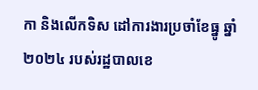កា និងលើកទិស ដៅការងារប្រចាំខែធ្នូ ឆ្នាំ២០២៤ របស់រដ្ឋបាលខេ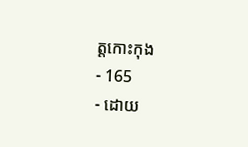ត្តកោះកុង
- 165
- ដោយ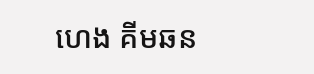ហេង គីមឆន